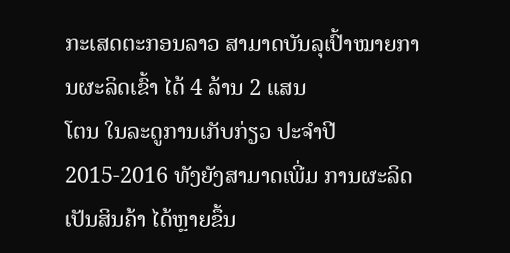ກະເສດຕະກອນລາວ ສາມາດບັນລຸເປົ້າໝາຍການຜະລິດເຂົ້າ ໄດ້ 4 ລ້ານ 2 ແສນ
ໂຕນ ໃນລະດູການເກັບກ່ຽວ ປະຈຳປີ 2015-2016 ທັງຍັງສາມາດເພີ່ມ ການຜະລິດ ເປັນສິນຄ້າ ໄດ້ຫຼາຍຂຶ້ນ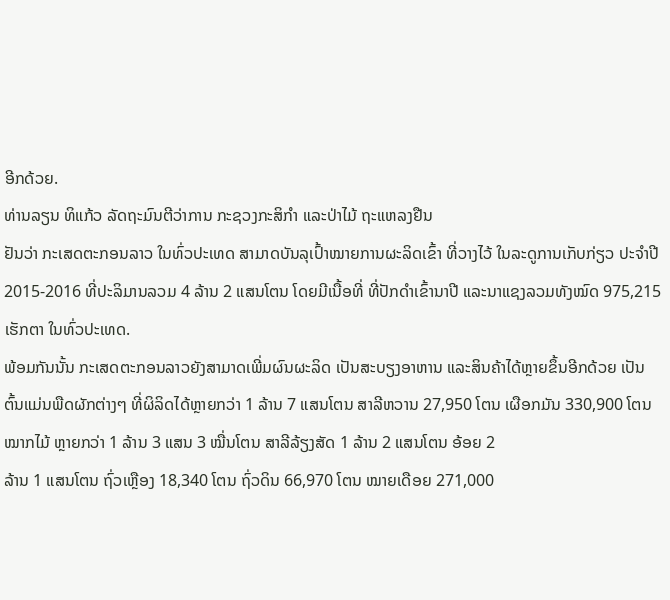ອີກດ້ວຍ.
ທ່ານລຽນ ທິແກ້ວ ລັດຖະມົນຕີວ່າການ ກະຊວງກະສິກຳ ແລະປ່າໄມ້ ຖະແຫລງຢືນ
ຢັນວ່າ ກະເສດຕະກອນລາວ ໃນທົ່ວປະເທດ ສາມາດບັນລຸເປົ້າໝາຍການຜະລິດເຂົ້າ ທີ່ວາງໄວ້ ໃນລະດູການເກັບກ່ຽວ ປະຈຳປີ 2015-2016 ທີ່ປະລິມານລວມ 4 ລ້ານ 2 ແສນໂຕນ ໂດຍມີເນື້ອທີ່ ທີ່ປັກດຳເຂົ້ານາປີ ແລະນາແຊງລວມທັງໝົດ 975,215
ເຮັກຕາ ໃນທົ່ວປະເທດ.
ພ້ອມກັນນັ້ນ ກະເສດຕະກອນລາວຍັງສາມາດເພີ່ມຜົນຜະລິດ ເປັນສະບຽງອາຫານ ແລະສິນຄ້າໄດ້ຫຼາຍຂຶ້ນອີກດ້ວຍ ເປັນຕົ້ນແມ່ນພືດຜັກຕ່າງໆ ທີ່ຜິລິດໄດ້ຫຼາຍກວ່າ 1 ລ້ານ 7 ແສນໂຕນ ສາລີຫວານ 27,950 ໂຕນ ເຜືອກມັນ 330,900 ໂຕນ ໝາກໄມ້ ຫຼາຍກວ່າ 1 ລ້ານ 3 ແສນ 3 ໝື່ນໂຕນ ສາລີລ້ຽງສັດ 1 ລ້ານ 2 ແສນໂຕນ ອ້ອຍ 2
ລ້ານ 1 ແສນໂຕນ ຖົ່ວເຫຼືອງ 18,340 ໂຕນ ຖົ່ວດິນ 66,970 ໂຕນ ໝາຍເດືອຍ 271,000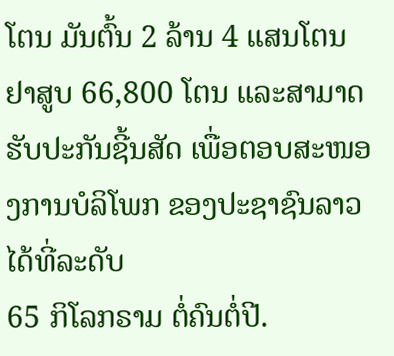ໂຕນ ມັນຕົ້ນ 2 ລ້ານ 4 ແສນໂຕນ ຢາສູບ 66,800 ໂຕນ ແລະສາມາດ ຮັບປະກັນຊີ້ນສັດ ເພື່ອຕອບສະໜອງການບໍລິໂພກ ຂອງປະຊາຊົນລາວ ໄດ້ທີ່ລະດັບ
65 ກິໂລກຣາມ ຕໍ່ຄົນຕໍ່ປີ.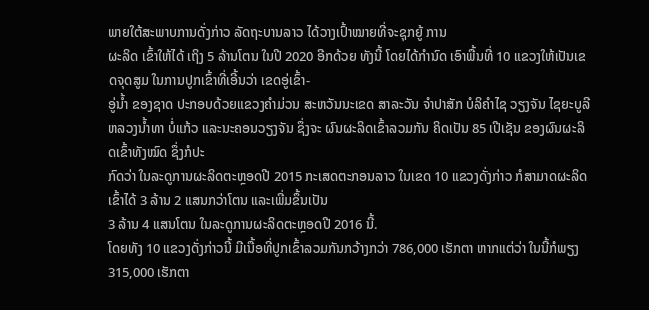ພາຍໃຕ້ສະພາບການດັ່ງກ່າວ ລັດຖະບານລາວ ໄດ້ວາງເປົ້າໝາຍທີ່ຈະຊຸກຍູ້ ການ
ຜະລິດ ເຂົ້າໃຫ້ໄດ້ ເຖິງ 5 ລ້ານໂຕນ ໃນປີ 2020 ອີກດ້ວຍ ທັງນີ້ ໂດຍໄດ້ກຳນົດ ເອົາພື້ນທີ່ 10 ແຂວງໃຫ້ເປັນເຂດຈຸດສູມ ໃນການປູກເຂົ້າທີ່ເອີ້ນວ່າ ເຂດອູ່ເຂົ້າ-
ອູ່ນ້ຳ ຂອງຊາດ ປະກອບດ້ວຍແຂວງຄຳມ່ວນ ສະຫວັນນະເຂດ ສາລະວັນ ຈຳປາສັກ ບໍລິຄຳໄຊ ວຽງຈັນ ໄຊຍະບູລີ ຫລວງນ້ຳທາ ບໍ່ແກ້ວ ແລະນະຄອນວຽງຈັນ ຊຶ່ງຈະ ຜົນຜະລິດເຂົ້າລວມກັນ ຄິດເປັນ 85 ເປີເຊັນ ຂອງຜົນຜະລິດເຂົ້າທັງໝົດ ຊຶ່ງກໍປະ
ກົດວ່າ ໃນລະດູການຜະລິດຕະຫຼອດປີ 2015 ກະເສດຕະກອນລາວ ໃນເຂດ 10 ແຂວງດັ່ງກ່າວ ກໍສາມາດຜະລິດເຂົ້າໄດ້ 3 ລ້ານ 2 ແສນກວ່າໂຕນ ແລະເພີ່ມຂຶ້ນເປັນ
3 ລ້ານ 4 ແສນໂຕນ ໃນລະດູການຜະລິດຕະຫຼອດປີ 2016 ນີ້.
ໂດຍທັງ 10 ແຂວງດັ່ງກ່າວນີ້ ມີເນື້ອທີ່ປູກເຂົ້າລວມກັນກວ້າງກວ່າ 786,000 ເຮັກຕາ ຫາກແຕ່ວ່າ ໃນນີ້ກໍພຽງ 315,000 ເຮັກຕາ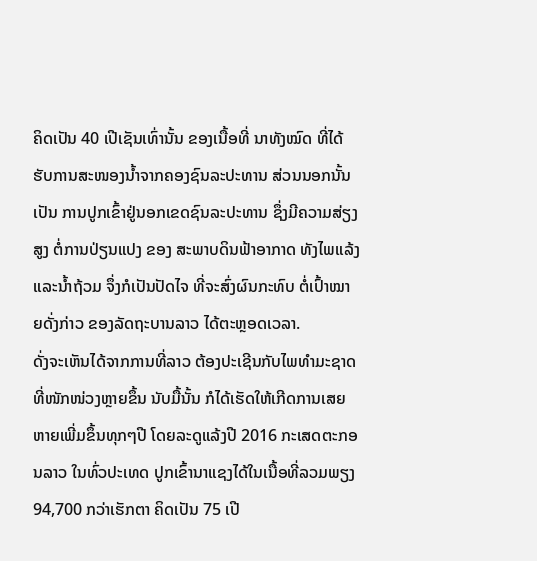ຄິດເປັນ 40 ເປີເຊັນເທົ່ານັ້ນ ຂອງເນື້ອທີ່ ນາທັງໝົດ ທີ່ໄດ້ຮັບການສະໜອງນ້ຳຈາກຄອງຊົນລະປະທານ ສ່ວນນອກນັ້ນ ເປັນ ການປູກເຂົ້າຢູ່ນອກເຂດຊົນລະປະທານ ຊຶ່ງມີຄວາມສ່ຽງສູງ ຕໍ່ການປ່ຽນແປງ ຂອງ ສະພາບດິນຟ້າອາກາດ ທັງໄພແລ້ງ ແລະນ້ຳຖ້ວມ ຈຶ່ງກໍເປັນປັດໄຈ ທີ່ຈະສົ່ງຜົນກະທົບ ຕໍ່ເປົ້າໝາຍດັ່ງກ່າວ ຂອງລັດຖະບານລາວ ໄດ້ຕະຫຼອດເວລາ.
ດັ່ງຈະເຫັນໄດ້ຈາກການທີ່ລາວ ຕ້ອງປະເຊີນກັບໄພທຳມະຊາດ ທີ່ໜັກໜ່ວງຫຼາຍຂຶ້ນ ນັບມື້ນັ້ນ ກໍໄດ້ເຮັດໃຫ້ເກີດການເສຍຫາຍເພີ່ມຂຶ້ນທຸກໆປີ ໂດຍລະດູແລ້ງປີ 2016 ກະເສດຕະກອນລາວ ໃນທົ່ວປະເທດ ປູກເຂົ້ານາແຊງໄດ້ໃນເນື້ອທີ່ລວມພຽງ
94,700 ກວ່າເຮັກຕາ ຄິດເປັນ 75 ເປີ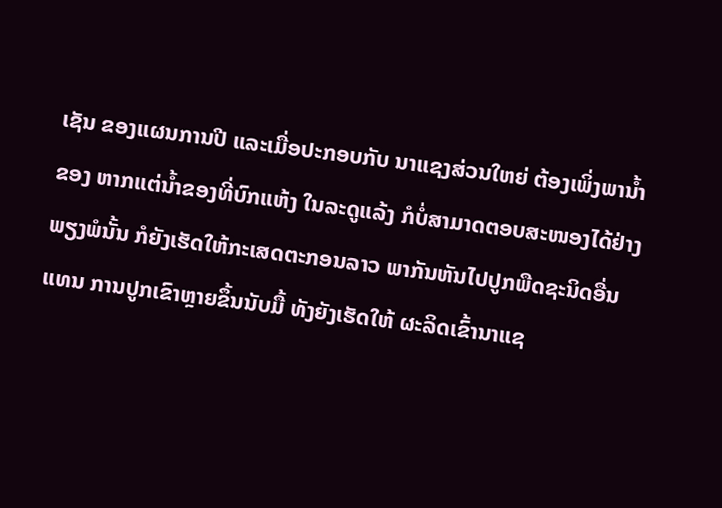ເຊັນ ຂອງແຜນການປີ ແລະເມື່ອປະກອບກັບ ນາແຊງສ່ວນໃຫຍ່ ຕ້ອງເພິ່ງພານ້ຳຂອງ ຫາກແຕ່ນ້ຳຂອງທີ່ບົກແຫ້ງ ໃນລະດູແລ້ງ ກໍບໍ່ສາມາດຕອບສະໜອງໄດ້ຢ່າງພຽງພໍນັ້ນ ກໍຍັງເຮັດໃຫ້ກະເສດຕະກອນລາວ ພາກັນຫັນໄປປູກພືດຊະນິດອື່ນແທນ ການປູກເຂົາຫຼາຍຂຶ້ນນັບມື້ ທັງຍັງເຮັດໃຫ້ ຜະລິດເຂົ້ານາແຊ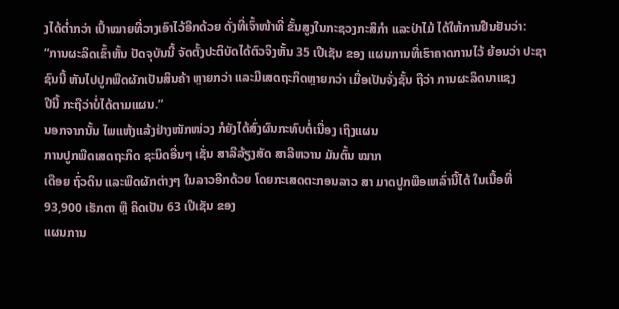ງໄດ້ຕ່ຳກວ່າ ເປົ້າໝາຍທີ່ວາງເອົາໄວ້ອີກດ້ວຍ ດັ່ງທີ່ເຈົ້າໜ້າທີ່ ຂັ້ນສູງໃນກະຊວງກະສິກຳ ແລະປ່າໄມ້ ໄດ້ໃຫ້ການຢືນຢັນວ່າ:
“ການຜະລິດເຂົ້າຫັ້ນ ປັດຈຸບັນນີ້ ຈັດຕັ້ງປະຕິບັດໄດ້ຕົວຈິງຫັ້ນ 35 ເປີເຊັນ ຂອງ ແຜນການທີ່ເຮົາຄາດການໄວ້ ຍ້ອນວ່າ ປະຊາຊົນນີ້ ຫັນໄປປູກພືດຜັກເປັນສິນຄ້າ ຫຼາຍກວ່າ ແລະມີເສດຖະກິດຫຼາຍກວ່າ ເມື່ອເປັນຈັ່ງຊັ້ນ ຖືວ່າ ການຜະລິດນາແຊງ
ປີນີ້ ກະຖືວ່າບໍ່ໄດ້ຕາມແຜນ.”
ນອກຈາກນັ້ນ ໄພແຫ້ງແລ້ງຢ່າງໜັກໜ່ວງ ກໍຍັງໄດ້ສົ່ງຜົນກະທົບຕໍ່ເນື່ອງ ເຖິງແຜນ
ການປູກພືດເສດຖະກິດ ຊະນິດອື່ນໆ ເຊັ່ນ ສາລີລ້ຽງສັດ ສາລີຫວານ ມັນຕົ້ນ ໝາກ
ເດືອຍ ຖົ່ວດິນ ແລະພືດຜັກຕ່າງໆ ໃນລາວອີກດ້ວຍ ໂດຍກະເສດຕະກອນລາວ ສາ ມາດປູກພືອເຫລົ່ານີ້ໄດ້ ໃນເນື້ອທີ່ 93,900 ເຮັກຕາ ຫຼື ຄິດເປັນ 63 ເປີເຊັນ ຂອງ
ແຜນການ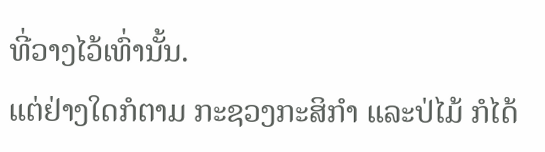ທີ່ວາງໄວ້ເທົ່ານັ້ນ.
ແຕ່ຢ່າງໃດກໍຕາມ ກະຊວງກະສິກຳ ແລະປ່ໄມ້ ກໍໄດ້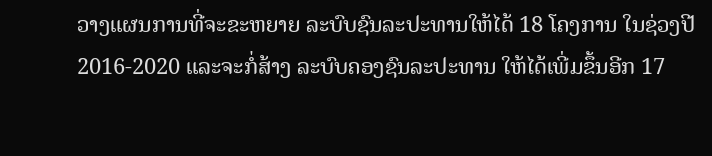ວາງແຜນການທີ່ຈະຂະຫຍາຍ ລະບົບຊົນລະປະທານໃຫ້ໄດ້ 18 ໂຄງການ ໃນຊ່ວງປີ 2016-2020 ແລະຈະກໍ່ສ້າງ ລະບົບຄອງຊົນລະປະທານ ໃຫ້ໄດ້ເພີ່ມຂຶ້ນອີກ 17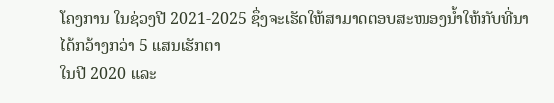ໂຄງການ ໃນຊ່ວງປີ 2021-2025 ຊຶ່ງຈະເຮັດໃຫ້ສາມາດຕອບສະໜອງນ້ຳໃຫ້ກັບທີ່ນາ ໄດ້ກວ້າງກວ່າ 5 ແສນເຮັກຕາ
ໃນປີ 2020 ແລະ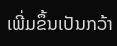ເພີ່ມຂຶ້ນເປັນກວ້າ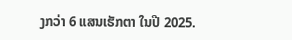ງກວ່າ 6 ແສນເຮັກຕາ ໃນປີ 2025.